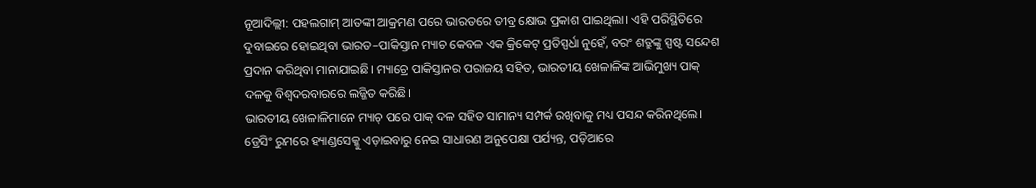ନୂଆଦିଲ୍ଲୀ: ପହଲଗାମ୍ ଆତଙ୍କୀ ଆକ୍ରମଣ ପରେ ଭାରତରେ ତୀବ୍ର କ୍ଷୋଭ ପ୍ରକାଶ ପାଇଥିଲା। ଏହି ପରିସ୍ଥିତିରେ ଦୁବାଇରେ ହୋଇଥିବା ଭାରତ–ପାକିସ୍ତାନ ମ୍ୟାଚ କେବଳ ଏକ କ୍ରିକେଟ୍ ପ୍ରତିସ୍ପର୍ଧା ନୁହେଁ, ବରଂ ଶତ୍ରୁଙ୍କୁ ସ୍ପଷ୍ଟ ସନ୍ଦେଶ ପ୍ରଦାନ କରିଥିବା ମାନାଯାଇଛି। ମ୍ୟାଚ୍ରେ ପାକିସ୍ତାନର ପରାଜୟ ସହିତ, ଭାରତୀୟ ଖେଳାଳିଙ୍କ ଆଭିମୁଖ୍ୟ ପାକ୍ ଦଳକୁ ବିଶ୍ୱଦରବାରରେ ଲଜ୍ଜିତ କରିଛି।
ଭାରତୀୟ ଖେଳାଳିମାନେ ମ୍ୟାଚ୍ ପରେ ପାକ୍ ଦଳ ସହିତ ସାମାନ୍ୟ ସମ୍ପର୍କ ରଖିବାକୁ ମଧ୍ୟ ପସନ୍ଦ କରିନଥିଲେ। ଡ୍ରେସିଂ ରୁମରେ ହ୍ୟାଣ୍ଡସେକ୍କୁ ଏଡ଼ାଇବାରୁ ନେଇ ସାଧାରଣ ଅନୁପେକ୍ଷା ପର୍ଯ୍ୟନ୍ତ, ପଡ଼ିଆରେ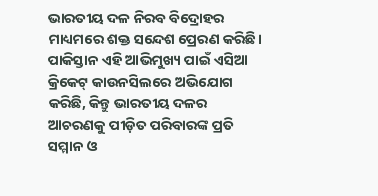ଭାରତୀୟ ଦଳ ନିରବ ବିଦ୍ରୋହର ମାଧ୍ୟମରେ ଶକ୍ତ ସନ୍ଦେଶ ପ୍ରେରଣ କରିଛି।
ପାକିସ୍ତାନ ଏହି ଆଭିମୁଖ୍ୟ ପାଇଁ ଏସିଆ କ୍ରିକେଟ୍ କାଉନସିଲରେ ଅଭିଯୋଗ କରିଛି, କିନ୍ତୁ ଭାରତୀୟ ଦଳର ଆଚରଣକୁ ପୀଡ଼ିତ ପରିବାରଙ୍କ ପ୍ରତି ସମ୍ମାନ ଓ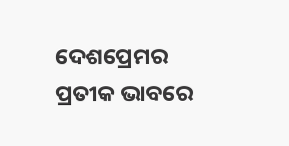ଦେଶପ୍ରେମର ପ୍ରତୀକ ଭାବରେ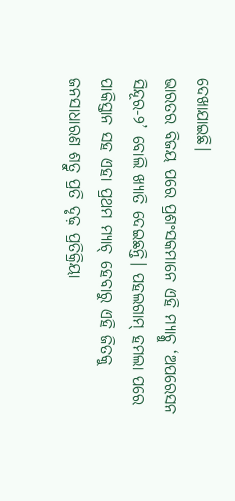ଦେଖାଯାଇଛି।
ଭାରତର ବିଜୟ ପରେ ପ୍ରଶଂସକମାନେ ଏହି ମ୍ୟାଚ୍କୁ ‘ଅପରେସନ ସିନ୍ଦୂର-୨’ ବୋଲି ଖ୍ୟାତି ଦେଇଛନ୍ତି। ପହଲଗାମ୍ ହମଲା ପରେ ପାକିସ୍ତାନ ସହ ଏହା ପ୍ରଥମ ମ୍ୟାଚ୍ ହେବାରୁ ଏହି ଜିତକୁ ଜନସାଧାରଣ ଶତ୍ରୁ ପ୍ରତି ଦୃଢ଼ ପ୍ରତିକ୍ରିୟା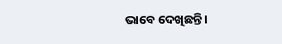ଭାବେ ଦେଖିଛନ୍ତି।